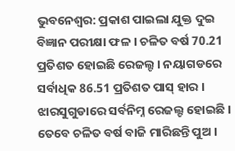ଭୁବନେଶ୍ବର: ପ୍ରକାଶ ପାଇଲା ଯୁକ୍ତ ଦୁଇ ବିଜ୍ଞାନ ପରୀକ୍ଷା ଫଳ । ଚଳିତ ବର୍ଷ 70.21 ପ୍ରତିଶତ ହୋଇଛି ରେଜଲ୍ଟ । ନୟାଗଡରେ ସର୍ବାଧିକ 86.51 ପ୍ରତିଶତ ପାସ୍ ହାର । ଝାରସୁଗୁଡାରେ ସର୍ବନିମ୍ନ ରେଜଲ୍ଟ ହୋଇଛି ।
ତେବେ ଚଳିତ ବର୍ଷ ବାଜି ମାରିଛନ୍ତି ପୁଅ ।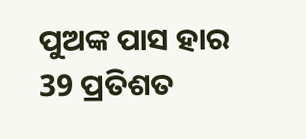ପୁଅଙ୍କ ପାସ ହାର 39 ପ୍ରତିଶତ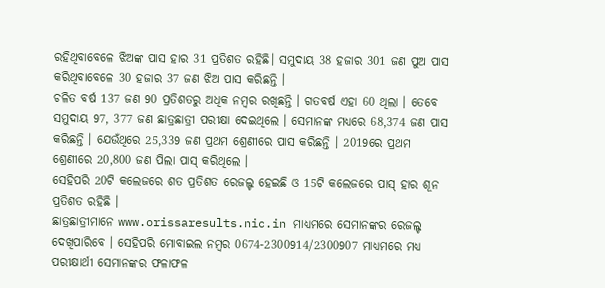ରହିଥିବାବେଳେ ଝିଅଙ୍କ ପାସ ହାର 31 ପ୍ରତିଶତ ରହିଛି। ସମୁଦାୟ 38 ହଜାର 301 ଜଣ ପୁଅ ପାସ କରିଥିବାବେଳେ 30 ହଜାର 37 ଜଣ ଝିଅ ପାସ କରିଛନ୍ତି ।
ଚଳିତ ବର୍ଷ 137 ଜଣ 90 ପ୍ରତିଶତରୁ ଅଧିକ ନମ୍ବର ରଖିଛନ୍ତି । ଗତବର୍ଷ ଏହା 60 ଥିଲା । ତେବେ ସମୁଦାୟ 97, 377 ଜଣ ଛାତ୍ରଛାତ୍ରୀ ପରୀକ୍ଷା ଦେଇଥିଲେ । ସେମାନଙ୍କ ମଧ୍ୟରେ 68,374 ଜଣ ପାସ କରିଛନ୍ତି । ଯେଉଁଥିରେ 25,339 ଜଣ ପ୍ରଥମ ଶ୍ରେଣୀରେ ପାସ କରିଛନ୍ତି । 2019ରେ ପ୍ରଥମ ଶ୍ରେଣୀରେ 20,800 ଜଣ ପିଲା ପାସ୍ କରିଥିଲେ ।
ସେହିପରି 20ଟି କଲେଜରେ ଶତ ପ୍ରତିଶତ ରେଜଲ୍ଟ ହେଇଛି ଓ 15ଟି କଲେଜରେ ପାସ୍ ହାର ଶୂନ ପ୍ରତିଶତ ରହିଛି ।
ଛାତ୍ରଛାତ୍ରୀମାନେ www.orissaresults.nic.in ମାଧ୍ୟମରେ ସେମାନଙ୍କର ରେଜଲ୍ଟ ଦେଖିପାରିବେ । ସେହିପରି ମୋବାଇଲ ନମ୍ବର 0674-2300914/2300907 ମାଧ୍ୟମରେ ମଧ୍ୟ ପରୀକ୍ଷାର୍ଥୀ ସେମାନଙ୍କର ଫଳାଫଳ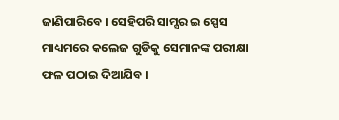ଜାଣିପାରିବେ । ସେହିପରି ସାମ୍ସର ଇ ସ୍ପେସ ମାଧ୍ୟମରେ କଲେଜ ଗୁଡିକୁ ସେମାନଙ୍କ ପରୀକ୍ଷା ଫଳ ପଠାଇ ଦିଆଯିବ ।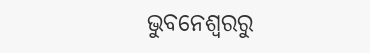ଭୁବନେଶ୍ବରରୁ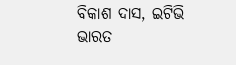ବିକାଶ ଦାସ, ଇଟିଭି ଭାରତ